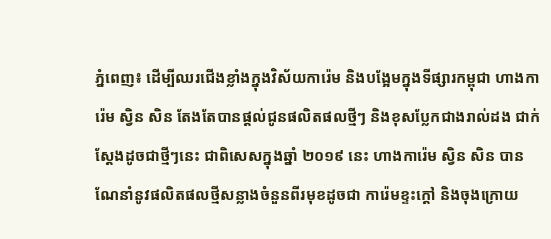ភ្នំពេញ៖ ដើម្បីឈរជើងខ្លាំងក្នុងវិស័យការ៉េម និងបង្អែមក្នុងទីផ្សារកម្ពុជា ហាងការ៉េម ស្វិន សិន តែងតែបានផ្ដល់ជូនផលិតផលថ្មីៗ និងខុសប្លែកជាងរាល់ដង ជាក់ស្ដែងដូចជាថ្មីៗនេះ ជាពិសេសក្នុងឆ្នាំ ២០១៩ នេះ ហាងការ៉េម ស្វិន សិន បានណែនាំនូវផលិតផលថ្មីសន្លាងចំនួនពីរមុខដូចជា ការ៉េមខ្ទះក្ដៅ និងចុងក្រោយ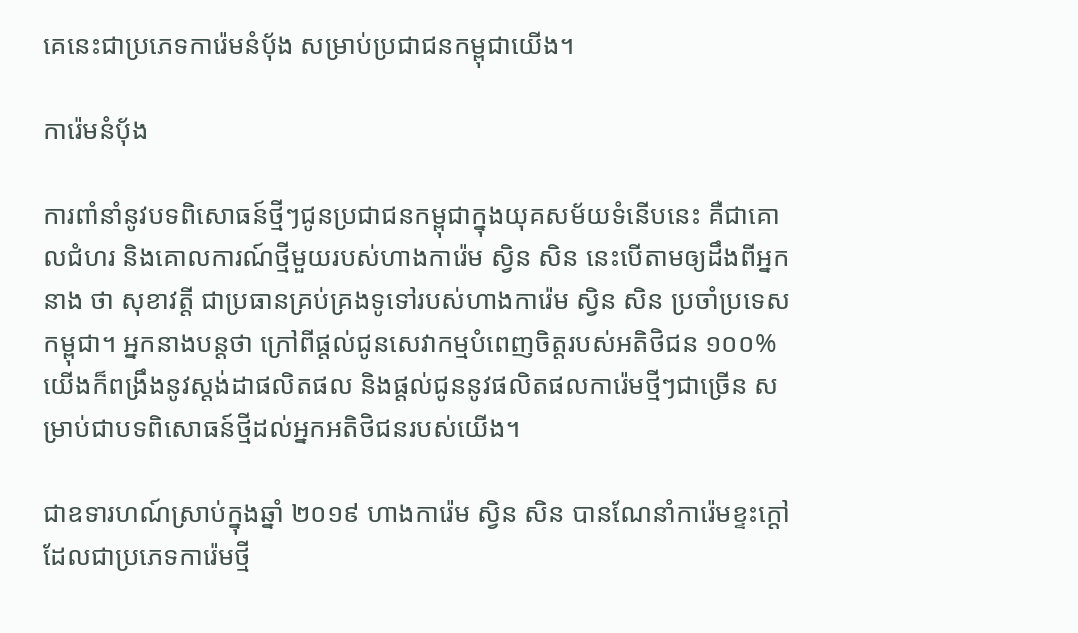គេនេះជាប្រភេទការ៉េមនំបុ័ង សម្រាប់ប្រជាជនកម្ពុជាយើង។

ការ៉េមនំបុ័ង

ការពាំនាំនូវបទពិសោធន៍ថ្មីៗជូនប្រជាជនកម្ពុជាក្នុងយុគសម័យទំនើបនេះ គឺជាគោលជំហរ និងគោលការណ៍ថ្មីមួយរបស់ហាងការ៉េម ស្វិន សិន នេះបើតាមឲ្យដឹងពីអ្នកនាង ថា សុខាវត្តី ជាប្រធានគ្រប់គ្រងទូទៅរបស់ហាងការ៉េម ស្វិន សិន ប្រចាំប្រទេសកម្ពុជា។ អ្នកនាងបន្ដថា ក្រៅពីផ្ដល់ជូនសេវាកម្មបំពេញចិត្តរបស់អតិថិជន ១០០% យើងក៏ពង្រឹងនូវស្ដង់ដាផលិតផល និងផ្ដល់ជូននូវផលិតផលការ៉េមថ្មីៗជាច្រើន សម្រាប់ជាបទពិសោធន៍ថ្មីដល់អ្នកអតិថិជនរបស់យើង។

ជាឧទារហណ៍ស្រាប់ក្នុងឆ្នាំ ២០១៩ ហាងការ៉េម សិ្វន សិន បានណែនាំការ៉េមខ្ទះក្ដៅដែលជាប្រភេទការ៉េមថ្មី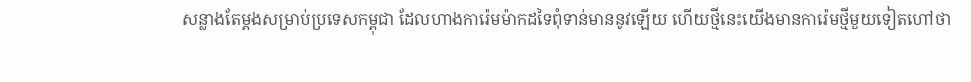សន្លាងតែម្ដងសម្រាប់ប្រទេសកម្ពុជា ដែលហាងការ៉េមម៉ាកដទៃពុំទាន់មាននូវឡើយ ហើយថ្មីនេះយើងមានការ៉េមថ្មីមួយទៀតហៅថា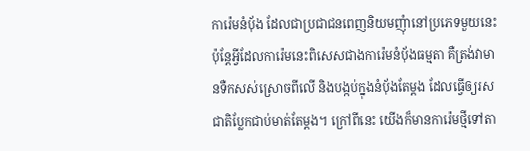ការ៉េមនំបុ័ង ដែលជាប្រជាជនពេញនិយមញុំានៅប្រភេទមួយនេះ ប៉ុន្ដែអ្វីដែលការ៉េមនេះពិសេសជាងការ៉េមនំបុ័ងធម្មតា គឺត្រង់វាមានទឺកសស់ស្រោចពីលើ និងបង្កប់ក្នុងនំបុ័ងតែម្ដង ដែលធ្វើឲ្យរសជាតិប្លែកជាប់មាត់តែម្ដង។ ក្រៅពីនេះ យើងក៏មានការ៉េមថ្មីទៅតា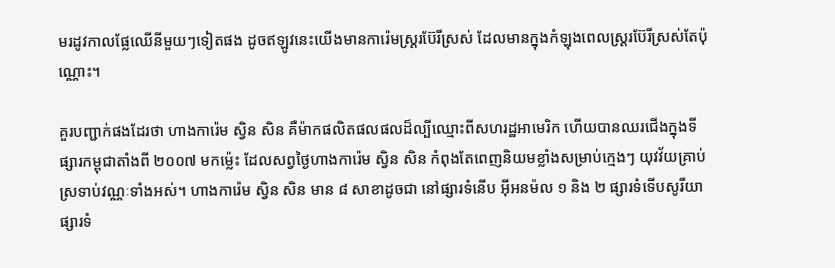មរដូវកាលផ្លែឈើនីមួយៗទៀតផង ដូចឥឡូវនេះយើងមានការ៉េមស្រ្ដរប៊ែរីស្រស់ ដែលមានក្នុងកំឡុងពេលស្រ្ដរប៊ែរីស្រស់តែប៉ុណ្ណោះ។

គួរបញ្ជាក់ផងដែរថា ហាងការ៉េម សិ្វន សិន គឺម៉ាកផលិតផលផលដ៏ល្បីឈ្មោះពីសហរដ្ឋអាមេរិក ហើយបានឈរជើងក្នុងទីផ្សារកម្ពុជាតាំងពី ២០០៧ មកម៉្លេះ ដែលសព្វថ្ងៃហាងការ៉េម ស្វិន សិន កំពុងតែពេញនិយមខ្លាំងសម្រាប់ក្មេងៗ យុវវ័យគ្រាប់ស្រទាប់វណ្ណៈទាំងអស់។ ហាងការ៉េម ស្វិន សិន មាន ៨ សាខាដូចជា នៅផ្សារទំនើប អ៊ីអនម៉ល ១ និង ២ ផ្សារទំទើបសូរីយា ផ្សារទំ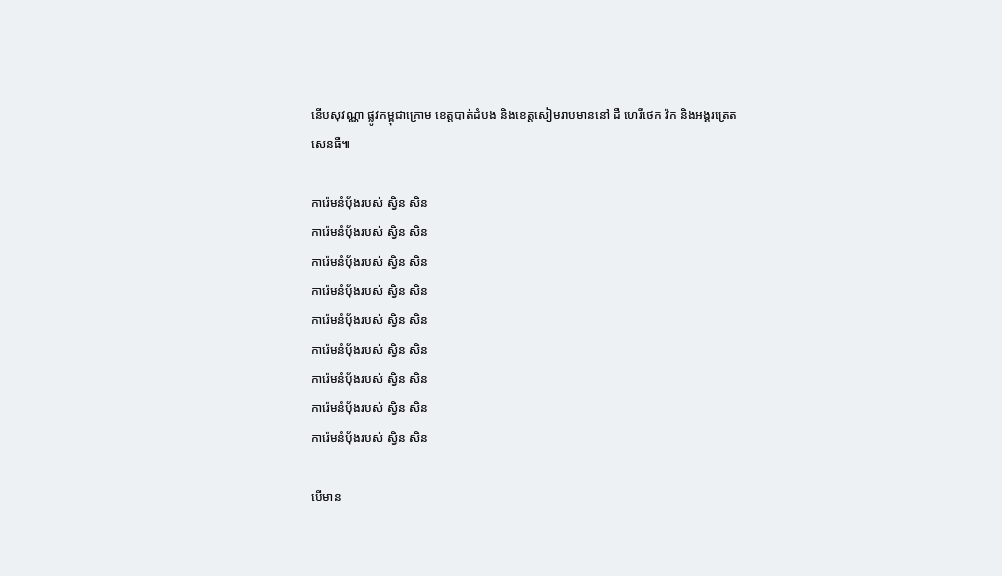នើបសុវណ្ណា ផ្លូវកម្ពុជាក្រោម ខេត្តបាត់ដំបង និងខេត្តសៀមរាបមាននៅ ដឺ ហេរីថេក វ៉ក និងអង្គរត្រេតសេនធឺ៕

ការ៉េមនំបុ័ងរបស់ សិ្វន សិន
ការ៉េមនំបុ័ងរបស់ សិ្វន សិន
ការ៉េមនំបុ័ងរបស់ សិ្វន សិន
ការ៉េមនំបុ័ងរបស់ សិ្វន សិន
ការ៉េមនំបុ័ងរបស់ សិ្វន សិន
ការ៉េមនំបុ័ងរបស់ សិ្វន សិន
ការ៉េមនំបុ័ងរបស់ សិ្វន សិន
ការ៉េមនំបុ័ងរបស់ សិ្វន សិន
ការ៉េមនំបុ័ងរបស់ សិ្វន សិន

បើមាន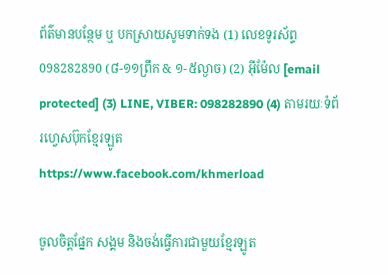ព័ត៌មានបន្ថែម ឬ បកស្រាយសូមទាក់ទង (1) លេខទូរស័ព្ទ 098282890 (៨-១១ព្រឹក & ១-៥ល្ងាច) (2) អ៊ីម៉ែល [email protected] (3) LINE, VIBER: 098282890 (4) តាមរយៈទំព័រហ្វេសប៊ុកខ្មែរឡូត https://www.facebook.com/khmerload

ចូលចិត្តផ្នែក សង្គម និងចង់ធ្វើការជាមួយខ្មែរឡូត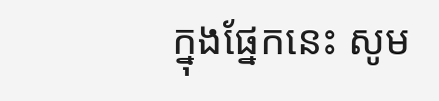ក្នុងផ្នែកនេះ សូម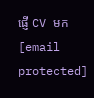ផ្ញើ CV មក [email protected]